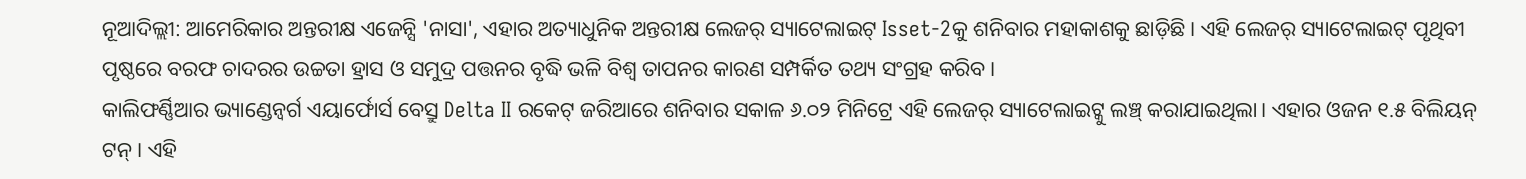ନୂଆଦିଲ୍ଲୀ: ଆମେରିକାର ଅନ୍ତରୀକ୍ଷ ଏଜେନ୍ସି 'ନାସା', ଏହାର ଅତ୍ୟାଧୁନିକ ଅନ୍ତରୀକ୍ଷ ଲେଜର୍ ସ୍ୟାଟେଲାଇଟ୍ Isset-2କୁ ଶନିବାର ମହାକାଶକୁ ଛାଡ଼ିଛି। ଏହି ଲେଜର୍ ସ୍ୟାଟେଲାଇଟ୍ ପୃଥିବୀ ପୃଷ୍ଠରେ ବରଫ ଚାଦରର ଉଚ୍ଚତା ହ୍ରାସ ଓ ସମୁଦ୍ର ପତ୍ତନର ବୃଦ୍ଧି ଭଳି ବିଶ୍ୱ ତାପନର କାରଣ ସମ୍ପର୍କିତ ତଥ୍ୟ ସଂଗ୍ରହ କରିବ।
କାଲିଫର୍ଣ୍ଣିଆର ଭ୍ୟାଣ୍ଡେନ୍ବର୍ଗ ଏୟାର୍ଫୋର୍ସ ବେସ୍ରୁ Delta II ରକେଟ୍ ଜରିଆରେ ଶନିବାର ସକାଳ ୬.୦୨ ମିନିଟ୍ରେ ଏହି ଲେଜର୍ ସ୍ୟାଟେଲାଇଟ୍କୁ ଲଞ୍ଚ୍ କରାଯାଇଥିଲା। ଏହାର ଓଜନ ୧.୫ ବିଲିୟନ୍ ଟନ୍। ଏହି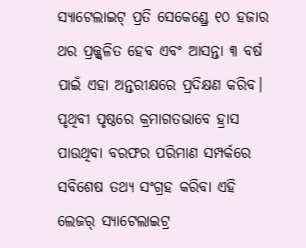ସ୍ୟାଟେଲାଇଟ୍ ପ୍ରତି ସେକେଣ୍ଡ୍ରେ ୧୦ ହଜାର ଥର ପ୍ରଜ୍ଜ୍ଵଳିତ ହେବ ଏବଂ ଆସନ୍ତା ୩ ବର୍ଷ ପାଇଁ ଏହା ଅନ୍ତରୀକ୍ଷରେ ପ୍ରଦିକ୍ଷଣ କରିବ।
ପୃଥିବୀ ପୃଷ୍ଠରେ କ୍ରମାଗତଭାବେ ହ୍ରାସ ପାଉଥିବା ବରଫର ପରିମାଣ ସମ୍ପର୍କରେ ସବିଶେଷ ତଥ୍ୟ ସଂଗ୍ରହ କରିବା ଏହି ଲେଜର୍ ସ୍ୟାଟେଲାଇଟ୍ର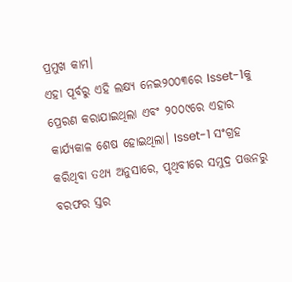ପ୍ରମୁଖ କାମ।
ଏହା ପୂର୍ବରୁ ଏହି ଲକ୍ଷ୍ୟ ନେଇ୨୦୦୩ରେ Isset-1କୁ ପ୍ରେରଣ କରାଯାଇଥିଲା ଏବଂ ୨୦୦୯ରେ ଏହାର କାର୍ଯ୍ୟକାଳ ଶେଷ ହୋଇଥିଲା। Isset-1 ସଂଗ୍ରହ କରିଥିବା ତଥ୍ୟ ଅନୁସାରେ, ପୃଥିବୀରେ ସମୁଦ୍ର ପତ୍ତନରୁ ବରଫର ସ୍ତର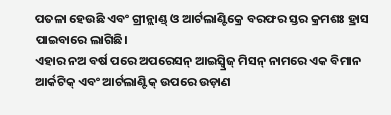ପତଳା ହେଉଛି ଏବଂ ଗ୍ରୀନ୍ଲାଣ୍ଡ୍ ଓ ଆର୍ଟଲାଣ୍ଟିକ୍ରେ ବରଫର ସ୍ତର କ୍ରମଶଃ ହ୍ରାସ ପାଇବାରେ ଲାଗିଛି।
ଏହାର ନଅ ବର୍ଷ ପରେ ଅପରେସନ୍ ଆଇସ୍ବ୍ରିଜ୍ ମିସନ୍ ନାମରେ ଏକ ବିମାନ ଆର୍କଟିକ୍ ଏବଂ ଆର୍ଟଲାଣ୍ଟିକ୍ ଉପରେ ଉଡ଼ାଣ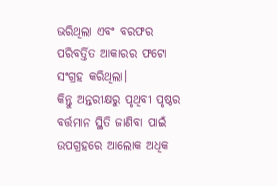ଭରିଥିଲା ଏବଂ ବରଫର ପରିବର୍ତ୍ତିତ ଆକାରର ଫଟୋ ସଂଗ୍ରହ କରିଥିଲା।
କିନ୍ତୁ ଅନ୍ତରୀକ୍ଷରୁ ପୃଥିବୀ ପୃଷ୍ଠର ବର୍ତ୍ତମାନ ସ୍ଥିତି ଜାଣିବା ପାଇଁ ଉପଗ୍ରହରେ ଆଲୋକ ଅଧିକ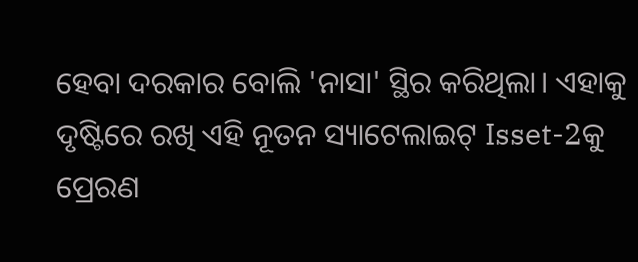ହେବା ଦରକାର ବୋଲି 'ନାସା' ସ୍ଥିର କରିଥିଲା। ଏହାକୁ ଦୃଷ୍ଟିରେ ରଖି ଏହି ନୂତନ ସ୍ୟାଟେଲାଇଟ୍ Isset-2କୁ ପ୍ରେରଣ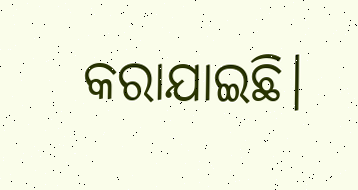କରାଯାଇଛି।